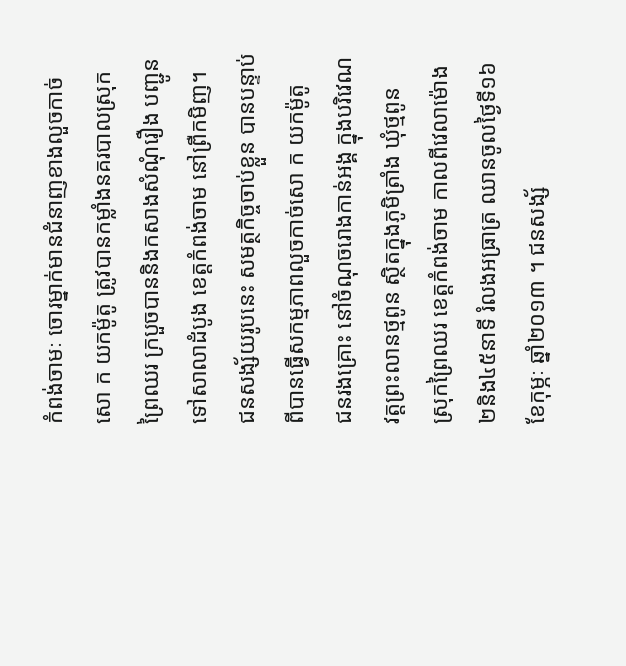កំពង់ចាមៈ ចោរម្នាក់មានជំនាញខាងលួចកាច់សោ ក យកម៉ូតូ ត្រូវបានកម្លាំងនគរបាលស្រុក
ព្រៃឈរ ក្របួចបាននិងកសាងសំណុំរឿង បញ្ជូនទៅសាលាដំបូង ខេត្តកំពង់ចាម នៅព្រឺកមិញ។
ជនសង្ស័យរូបនេះ សមត្ថកិច្ចចាប់ខ្លួន បានបន្ទាប់ពីបានធ្វើសកម្មភាពលួចកាច់សោ ក យកម៉ូតូ
ជនរងគ្រោះ នៅចំណុចរោងកាន់អង្គ ក្នុងបរិវេណវត្តព្រះលានថ្មពូន ស្ថិតក្នុងភូមិត្រាំង ឃុំថ្មពូន
ស្រុកព្រៃឈរ ខេត្តកំពង់ចាម កាលពីវេលាម៉ោង២និង៤៥នាទី រំលងអធ្រាត្រ ឈានចូលថ្ងៃទី១៦
ខែកុម្ភៈ ឆ្នាំ២០១៣ ។ ជនសង្ស័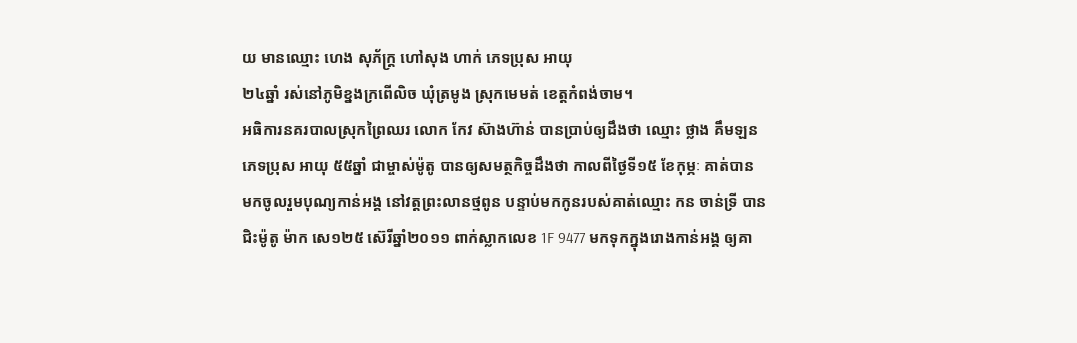យ មានឈ្មោះ ហេង សុភ័ក្រ្ត ហៅសុង ហាក់ ភេទប្រុស អាយុ
២៤ឆ្នាំ រស់នៅភូមិខ្នងក្រពើលិច ឃុំត្រមូង ស្រុកមេមត់ ខេត្តកំពង់ចាម។
អធិការនគរបាលស្រុកព្រៃឈរ លោក កែវ ស៊ាងហ៊ាន់ បានប្រាប់ឲ្យដឹងថា ឈ្មោះ ថ្លាង គឹមឡន
ភេទប្រុស អាយុ ៥៥ឆ្នាំ ជាម្ចាស់ម៉ូតូ បានឲ្យសមត្ថកិច្ចដឹងថា កាលពីថ្ងៃទី១៥ ខែកុម្ភៈ គាត់បាន
មកចូលរួមបុណ្យកាន់អង្គ នៅវត្តព្រះលានថ្មពូន បន្ទាប់មកកូនរបស់គាត់ឈ្មោះ កន ចាន់ទ្រី បាន
ជិះម៉ូតូ ម៉ាក សេ១២៥ ស៊េរីឆ្នាំ២០១១ ពាក់ស្លាកលេខ 1F 9477 មកទុកក្នុងរោងកាន់អង្គ ឲ្យគា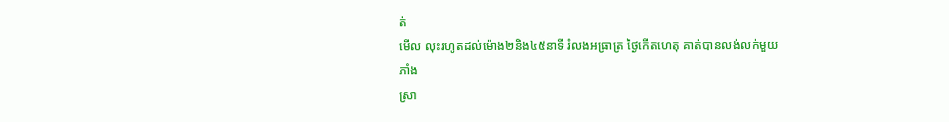ត់
មើល លុះរហូតដល់ម៉ោង២និង៤៥នាទី រំលងអធ្រាត្រ ថ្ងៃកើតហេតុ គាត់បានលង់លក់មួយ ភាំង
ស្រា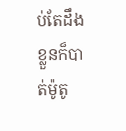ប់តែដឹងខ្លួនក៏បាត់ម៉ូតូ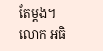តែម្តង។
លោក អធិ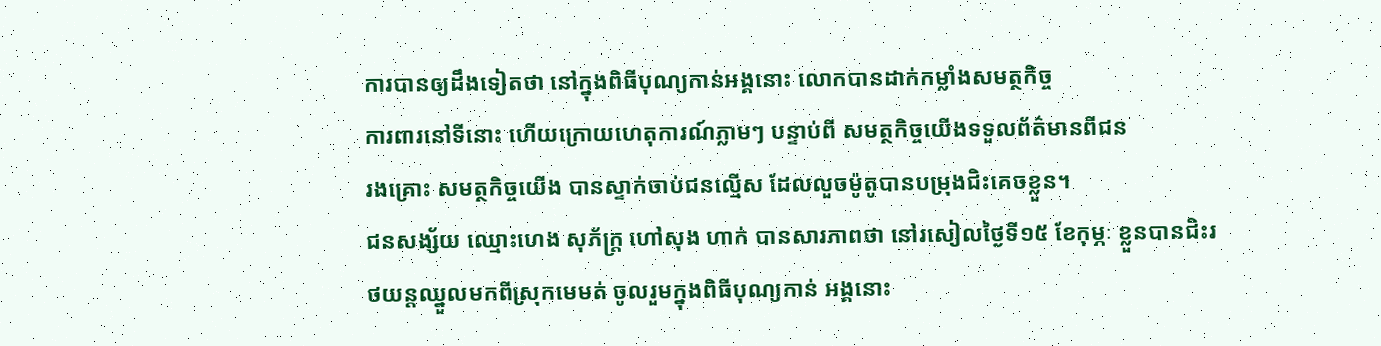ការបានឲ្យដឹងទៀតថា នៅក្នុងពិធីបុណ្យកាន់អង្គនោះ លោកបានដាក់កម្លាំងសមត្ថកិច្ច
ការពារនៅទីនោះ ហើយក្រោយហេតុការណ៍ភ្លាមៗ បន្ទាប់ពី សមត្ថកិច្ចយើងទទួលព័ត៌មានពីជន
រងគ្រោះ សមត្ថកិច្ចយើង បានស្ទាក់ចាប់ជនល្មើស ដែលលួចម៉ូតូបានបម្រុងជិះគេចខ្លួន។
ជនសង្ស័យ ឈ្មោះហេង សុភ័ក្រ្ត ហៅសុង ហាក់ បានសារភាពថា នៅរសៀលថ្ងៃទី១៥ ខែកុម្ភៈ ខ្លួនបានជិះរថយន្តឈ្នួលមកពីស្រុកមេមត់ ចូលរួមក្នុងពិធីបុណ្យកាន់ អង្គនោះ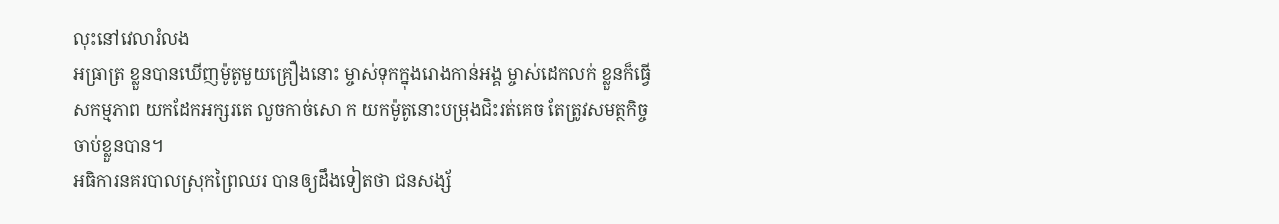លុះនៅវេលារំលង
អធ្រាត្រ ខ្លួនបានឃើញម៉ូតូមួយគ្រឿងនោះ ម្ចាស់ទុកក្នុងរោងកាន់អង្គ ម្ចាស់ដេកលក់ ខ្លួនក៏ធ្វើ
សកម្មភាព យកដែកអក្សរតេ លួចកាច់សោ ក យកម៉ូតូនោះបម្រុងជិះរត់គេច តែត្រូវសមត្ថកិច្ច
ចាប់ខ្លួនបាន។
អធិការនគរបាលស្រុកព្រៃឈរ បានឲ្យដឹងទៀតថា ជនសង្ស័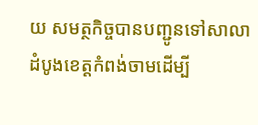យ សមត្ថកិច្ចបានបញ្ជូនទៅសាលា
ដំបូងខេត្តកំពង់ចាមដើម្បី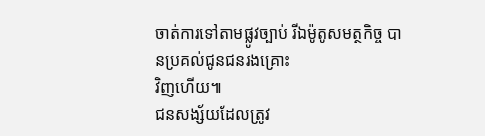ចាត់ការទៅតាមផ្លូវច្បាប់ រីឯម៉ូតូសមត្ថកិច្ច បានប្រគល់ជូនជនរងគ្រោះ
វិញហើយ៕
ជនសង្ស័យដែលត្រូវ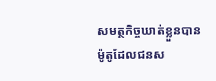សមត្ថកិច្ចឃាត់ខ្លួនបាន
ម៉ូតូដែលជនស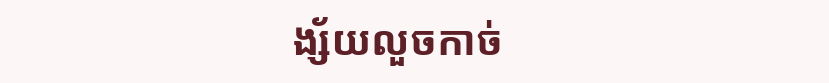ង្ស័យលួចកាច់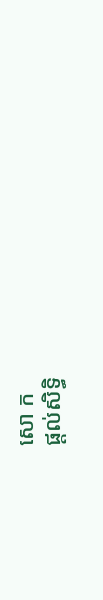សោ ក
ផ្តល់សិទ្ធិ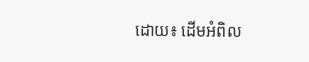ដោយ៖ ដើមអំពិល